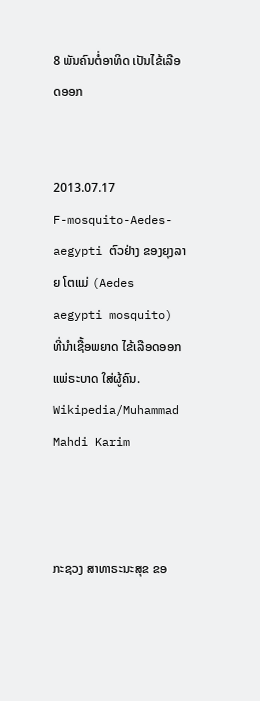8 ພັນຄົນຕໍ່ອາທິດ ເປັນໄຂ້ເລືອດອອກ


2013.07.17
F-mosquito-Aedes-aegypti ຕົວຢ່າງ ຂອງຍຸງລາຍ ໂຕແມ່ (Aedes aegypti mosquito) ທີ່ນໍາເຊື້ອພຍາດ ໄຂ້ເລືອດອອກ ແພ່ຣະບາດ ໃສ່ຜູ້ຄົນ.
Wikipedia/Muhammad Mahdi Karim



ກະຊວງ ສາທາຣະນະສຸຂ ຂອ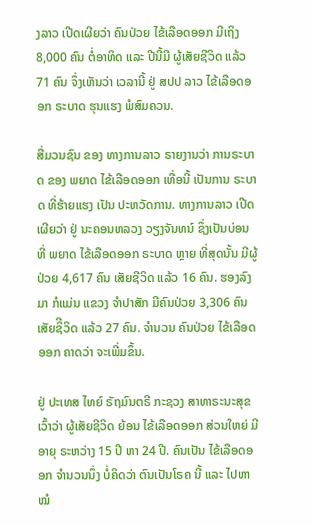ງລາວ ເປີດເຜີຍວ່າ ຄົນປ່ວຍ ໄຂ້ເລືອດອອກ ມີເຖິງ 8,000 ຄົນ ຕໍ່ອາທິດ ແລະ ປີນີ້ມີ ຜູ້ເສັຍຊີວິດ ແລ້ວ 71 ຄົນ ຈຶ່ງເຫັນວ່າ ເວລານີ້ ຢູ່ ສປປ ລາວ ໄຂ້ເລືອດອອກ ຣະບາດ ຮຸນແຮງ ພໍສົມຄວນ.

ສື່ມວນຊົນ ຂອງ ທາງການລາວ ຣາຍງານວ່າ ການຣະບາດ ຂອງ ພຍາດ ໄຂ້ເລືອດອອກ ເທື່ອນີ້ ເປັນການ ຣະບາດ ທີ່ຮ້າຍແຮງ ເປັນ ປະຫວັດການ. ທາງການລາວ ເປີດເຜີຍວ່າ ຢູ່ ນະຄອນຫລວງ ວຽງຈັນທນ໌ ຊຶ່ງເປັນບ່ອນ ທີ່ ພຍາດ ໄຂ້ເລືອດອອກ ຣະບາດ ຫຼາຍ ທີ່ສຸດນັ້ນ ມີຜູ້ປ່ວຍ 4,617 ຄົນ ເສັຍຊີວິດ ແລ້ວ 16 ຄົນ. ຮອງລົງມາ ກໍແມ່ນ ແຂວງ ຈໍາປາສັກ ມີຄົນປ່ວຍ 3,306 ຄົນ ເສັຍຊິີວິດ ແລ້ວ 27 ຄົນ. ຈໍານວນ ຄົນປ່ວຍ ໄຂ້ເລືອດອອກ ຄາດວ່າ ຈະເພີ່ມຂຶ້ນ.

ຢູ່ ປະເທສ ໄທຍ໌ ຣັຖມົນຕຣີ ກະຊວງ ສາທາຣະນະສຸຂ ເວົ້າວ່າ ຜູ້ເສັຍຊີວິດ ຍ້ອນ ໄຂ້ເລືອດອອກ ສ່ວນໃຫຍ່ ມີອາຍຸ ຣະຫວ່າງ 15 ປີ ຫາ 24 ປີ. ຄົນເປັນ ໄຂ້ເລືອດອອກ ຈໍານວນນຶ່ງ ບໍ່ຄິດວ່າ ຕົນເປັນໂຣຄ ນີ້ ແລະ ໄປຫາໝໍ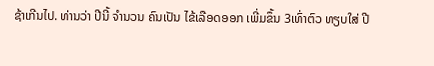ຊ້າເກີນໄປ. ທ່ານວ່າ ປີນີ້ ຈໍານວນ ຄົນເປັນ ໄຂ້ເລືອດອອກ ເພີ່ມຂຶ້ນ 3ເທົ່າຕົວ ທຽບໃສ່ ປີ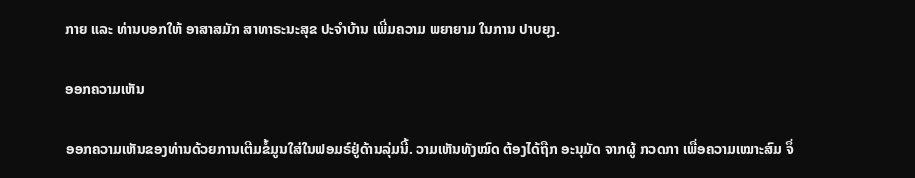ກາຍ ແລະ ທ່ານບອກໃຫ້ ອາສາສມັກ ສາທາຣະນະສຸຂ ປະຈໍາບ້ານ ເພີ່ມຄວາມ ພຍາຍາມ ໃນການ ປາບຍຸງ.

ອອກຄວາມເຫັນ

ອອກຄວາມເຫັນຂອງທ່ານດ້ວຍການເຕີມຂໍ້ມູນໃສ່ໃນຟອມຣ໌ຢູ່ດ້ານລຸ່ມນີ້. ວາມເຫັນທັງໝົດ ຕ້ອງໄດ້ຖືກ ອະນຸມັດ ຈາກຜູ້ ກວດກາ ເພື່ອຄວາມເໝາະສົມ ຈຶ່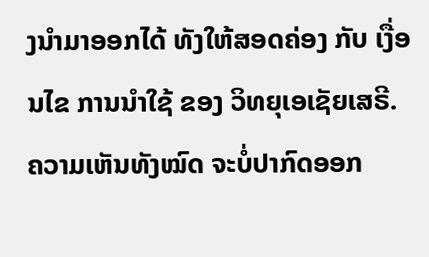ງນໍາມາອອກໄດ້ ທັງໃຫ້ສອດຄ່ອງ ກັບ ເງື່ອນໄຂ ການນຳໃຊ້ ຂອງ ວິທຍຸເອເຊັຍເສຣີ. ຄວາມເຫັນທັງໝົດ ຈະບໍ່ປາກົດອອກ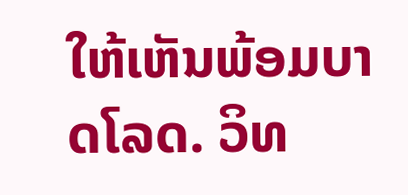ໃຫ້ເຫັນພ້ອມບາດໂລດ. ວິທ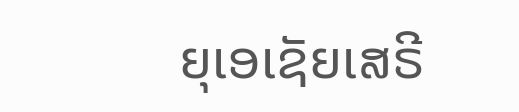ຍຸເອເຊັຍເສຣີ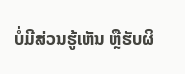ບໍ່ມີສ່ວນຮູ້ເຫັນ ຫຼືຮັບຜິ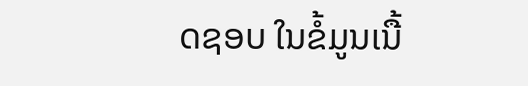ດຊອບ ໃນຂໍ້ມູນເນື້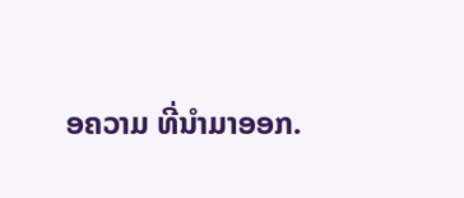ອຄວາມ ທີ່ນໍາມາອອກ.